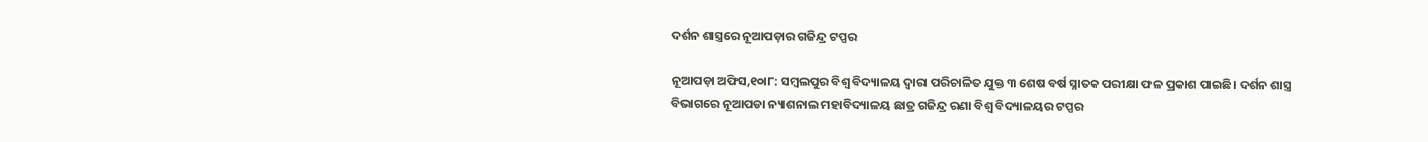ଦର୍ଶନ ଶାସ୍ତ୍ରରେ ନୂଆପଡ଼ାର ଗଜିନ୍ଦ୍ର ଟପ୍ପର

ନୂଆପଡ଼ା ଅଫିସ,୧୦ା୮: ସମ୍ବଲପୁର ବିଶ୍ୱ ବିଦ୍ୟାଳୟ ଦ୍ୱାରା ପରିଚାଳିତ ଯୁକ୍ତ ୩ ଶେଷ ବର୍ଷ ସ୍ନାତକ ପରୀକ୍ଷା ଫଳ ପ୍ରକାଶ ପାଇଛି। ଦର୍ଶନ ଶାସ୍ତ୍ର ବିଭାଗରେ ନୂଆପଡା ନ୍ୟାଶନାଲ ମହାବିଦ୍ୟାଳୟ ଛାତ୍ର ଗଜିନ୍ଦ୍ର ରଣା ବିଶ୍ୱ ବିଦ୍ୟାଳୟର ଟପ୍ପର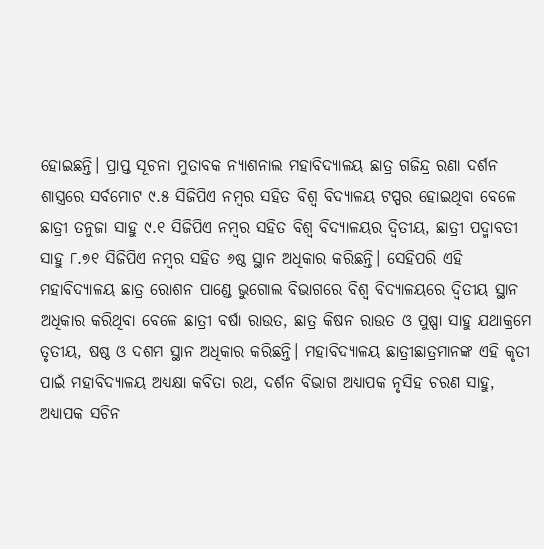ହୋଇଛନ୍ତି। ପ୍ରାପ୍ତ ସୂଚନା ମୁତାବକ ନ୍ୟାଶନାଲ ମହାବିଦ୍ୟାଳୟ ଛାତ୍ର ଗଜିନ୍ଦ୍ର ରଣା ଦର୍ଶନ ଶାସ୍ତ୍ରରେ ସର୍ବମୋଟ ୯.୫ ସିଜିପିଏ ନମ୍ବର ସହିତ ବିଶ୍ୱ ବିଦ୍ୟାଳୟ ଟପ୍ପର ହୋଇଥିବା ବେଳେ ଛାତ୍ରୀ ତନୁଜା ସାହୁ ୯.୧ ସିଜିପିଏ ନମ୍ବର ସହିତ ବିଶ୍ୱ ବିଦ୍ୟାଳୟର ଦ୍ୱିତୀୟ, ଛାତ୍ରୀ ପଦ୍ମାବତୀ ସାହୁ ୮.୭୧ ସିଜିପିଏ ନମ୍ବର ସହିତ ୬ଷ୍ଠ ସ୍ଥାନ ଅଧିକାର କରିଛନ୍ତି। ସେହିପରି ଏହି ମହାବିଦ୍ୟାଳୟ ଛାତ୍ର ରୋଶନ ପାଣ୍ଡେ ଭୁଗୋଲ ବିଭାଗରେ ବିଶ୍ୱ ବିଦ୍ୟାଳୟରେ ଦ୍ୱିତୀୟ ସ୍ଥାନ ଅଧିକାର କରିଥିବା ବେଳେ ଛାତ୍ରୀ ବର୍ଷା ରାଉତ, ଛାତ୍ର କିଷନ ରାଉତ ଓ ପୁଷ୍ପା ସାହୁ ଯଥାକ୍ରମେ ତୃତୀୟ, ଷଷ୍ଠ ଓ ଦଶମ ସ୍ଥାନ ଅଧିକାର କରିଛନ୍ତି। ମହାବିଦ୍ୟାଳୟ ଛାତ୍ରୀଛାତ୍ରମାନଙ୍କ ଏହି କୃତୀ ପାଇଁ ମହାବିଦ୍ୟାଳୟ ଅଧ୍ୟକ୍ଷା କବିତା ରଥ, ଦର୍ଶନ ବିଭାଗ ଅଧ୍ୟାପକ ନୃସିହ ଚରଣ ସାହୁ, ଅଧ୍ୟାପକ ସଚିନ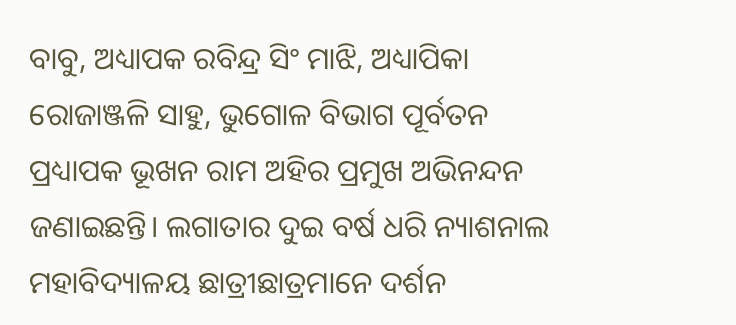ବାବୁ, ଅଧ୍ୟାପକ ରବିନ୍ଦ୍ର ସିଂ ମାଝି, ଅଧ୍ୟାପିକା ରୋଜାଞ୍ଜଳି ସାହୁ, ଭୁଗୋଳ ବିଭାଗ ପୂର୍ବତନ ପ୍ରଧ୍ୟାପକ ଭୂଖନ ରାମ ଅହିର ପ୍ରମୁଖ ଅଭିନନ୍ଦନ ଜଣାଇଛନ୍ତି। ଲଗାତାର ଦୁଇ ବର୍ଷ ଧରି ନ୍ୟାଶନାଲ ମହାବିଦ୍ୟାଳୟ ଛାତ୍ରୀଛାତ୍ରମାନେ ଦର୍ଶନ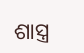ଶାସ୍ତ୍ର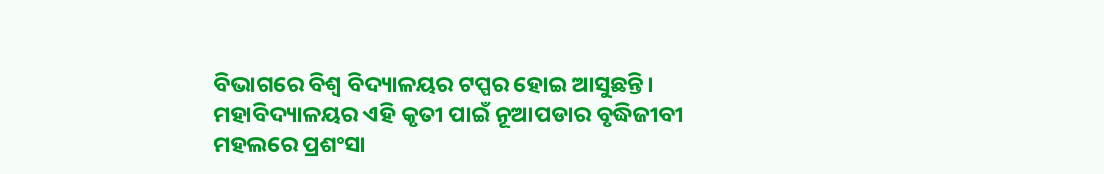ବିଭାଗରେ ବିଶ୍ୱ ବିଦ୍ୟାଳୟର ଟପ୍ପର ହୋଇ ଆସୁଛନ୍ତି। ମହାବିଦ୍ୟାଳୟର ଏହି କୃତୀ ପାଇଁ ନୂଆପଡାର ବୃଦ୍ଧିଜୀବୀ ମହଲରେ ପ୍ରଶଂସା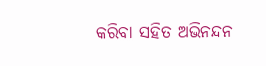କରିବା ସହିତ ଅଭିନନ୍ଦନ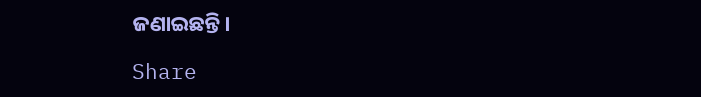ଜଣାଇଛନ୍ତି।

Share